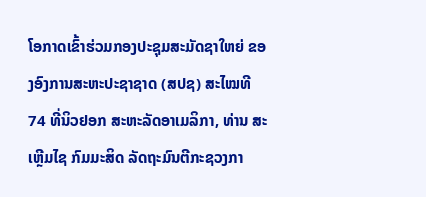ໂອກາດເຂົ້າຮ່ວມກອງປະຊຸມສະມັດຊາໃຫຍ່ ຂອງອົງການສະຫະປະຊາຊາດ (ສປຊ) ສະໄໝທີ 74 ທີ່ນິວຢອກ ສະຫະລັດອາເມລິກາ, ທ່ານ ສະເຫຼີມໄຊ ກົມມະສິດ ລັດຖະມົນຕີກະຊວງກາ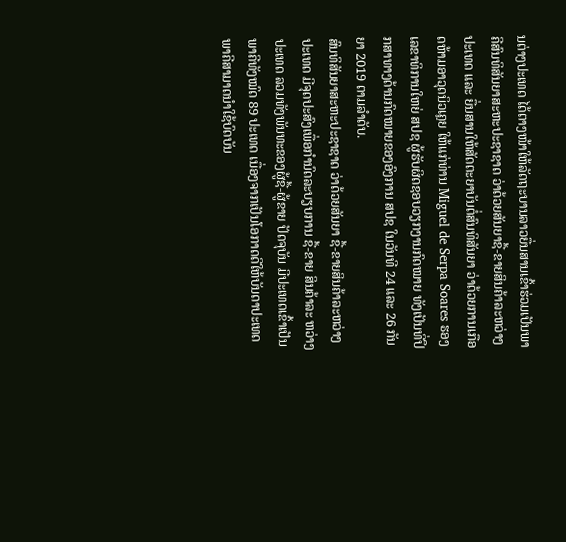ນຕ່າງປະເທດ ໄດ້ຕາງໜ້າໃຫ້ລັດຖະບານລາວຍື່ນສານເຂົ້າຮ່ວມເປັນພາຄີສົນທິສັນຍາສະຫະປະຊາຊາດ ວ່າດ້ວຍສັນຍາຊື້-ຂາຍສິນຄ້າລະຫວ່າງປະເທດ ແລະ ຍື່ນສານໃຫ້ສັດຕະຍາບັນຕໍ່ສົນທິສັນຍາ ວ່າດ້ວຍການເກືອດຫ້າມອາວຸດນິວເຄຼຍ ໃຫ້ແກ່ທ່ານ Miguel de Serpa Soares ຮອງເລຂາທິການໃຫຍ່ ສປຊ ຜູ້ຮັບຜິດຊອບວຽກງານກົດໝາຍ ທັງເປັນທີ່ປຶກສາທາງດ້ານກົດໝາຍຂອງອົງການ ສປຊ ໃນວັນທີ 24 ແລະ 26 ກັນຍາ 2019 ຕາມລຳດັບ.
ສົນທິສັນຍາສະຫະປະຊາຊາດ ວ່າດ້ວຍສັນຍາ ຊື້-ຂາຍສິນຄ້າລະຫວ່າງປະເທດ ມີຈຸດປະສົງເພື່ອກຳນົດລະບຽບການ ຊື້-ຂາຍ ສິນຄ້າລະ ຫວ່າງປະເທດ ລວມທັງພັນທະຂອງຜູ້ຊື້-ຜູ້ຂາຍ ປັດຈຸບັນ ມີປະເທດເຂົ້າເປັນພາຄີທັງໝົດ 89 ປະເທດ ເນື່ອງຈາກເປັນໂອກາດດີໃຫ້ບັນດາປະເທດພາຄີສາມາດນຳໃຊ້ບົດບັນ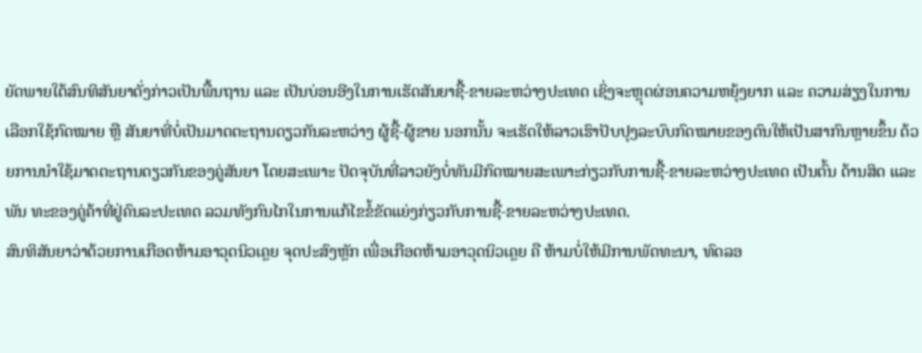ຍັດພາຍໃຕ້ສົນທິສັນຍາດັ່ງກ່າວເປັນພື້ນຖານ ແລະ ເປັນບ່ອນອີງໃນການເຮັດສັນຍາຊື້-ຂາຍລະຫວ່າງປະເທດ ເຊິ່ງຈະຫຼຸດຜ່ອນຄວາມຫຍຸ້ງຍາກ ແລະ ຄວາມສ່ຽງໃນການເລືອກໃຊ້ກົດໝາຍ ຫຼື ສັນຍາທີ່ບໍ່ເປັນມາດຕະຖານດຽວກັນລະຫວ່າງ ຜູ້ຊື້-ຜູ້ຂາຍ ນອກນັ້ນ ຈະເຮັດໃຫ້ລາວເຮົາປັບປຸງລະບົບກົດໝາຍຂອງຕົນໃຫ້ເປັນສາກົນຫຼາຍຂຶ້ນ ດ້ວຍການນຳໃຊ້ມາດຕະຖານດຽວກັນຂອງຄູ່ສັນຍາ ໂດຍສະເພາະ ປັດຈຸບັນທີ່ລາວຍັງບໍ່ທັນມີກົດໝາຍສະເພາະກ່ຽວກັບການຊື້-ຂາຍລະຫວ່າງປະເທດ ເປັນຕົ້ນ ດ້ານສິດ ແລະ ພັນ ທະຂອງຄູ່ຄ້າທີ່ຢູ່ຄົນລະປະເທດ ລວມທັງກົນໄກໃນການແກ້ໄຂຂໍ້ຂັດແຍ່ງກ່ຽວກັບການຊື້-ຂາຍລະຫວ່າງປະເທດ.
ສົນທິສັນຍາວ່າດ້ວຍການເກືອດຫ້າມອາວຸດນິວເຄຼຍ ຈຸດປະສົງຫຼັກ ເພື່ອເກືອດຫ້າມອາວຸດນິວເຄຼຍ ຄື ຫ້າມບໍ່ໃຫ້ມີການພັດທະນາ, ທົດລອ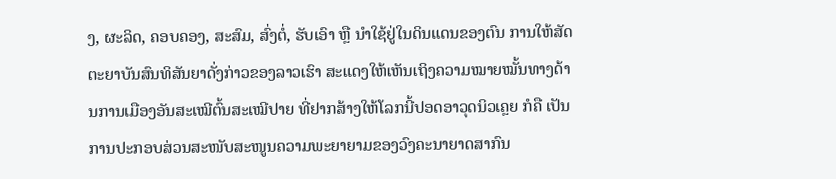ງ, ຜະລິດ, ຄອບຄອງ, ສະສົມ, ສົ່ງຕໍ່, ຮັບເອົາ ຫຼື ນຳໃຊ້ຢູ່ໃນດິນແດນຂອງຕົນ ການໃຫ້ສັດຕະຍາບັນສົນທິສັນຍາດັ່ງກ່າວຂອງລາວເຮົາ ສະແດງໃຫ້ເຫັນເຖິງຄວາມໝາຍໝັ້ນທາງດ້ານການເມືອງອັນສະເໝີຕົ້ນສະເໝີປາຍ ທີ່ຢາກສ້າງໃຫ້ໂລກນີ້ປອດອາວຸດນິວເຄຼຍ ກໍຄື ເປັນການປະກອບສ່ວນສະໜັບສະໜູນຄວາມພະຍາຍາມຂອງວົງຄະນາຍາດສາກົນ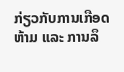ກ່ຽວກັບການເກືອດຫ້າມ ແລະ ການລຶ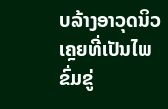ບລ້າງອາວຸດນິວເຄຼຍທີ່ເປັນໄພຂົ່ມຂູ່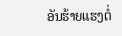ອັນຮ້າຍແຮງຕໍ່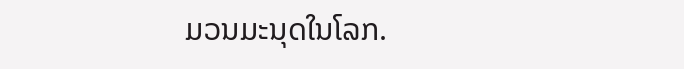ມວນມະນຸດໃນໂລກ.